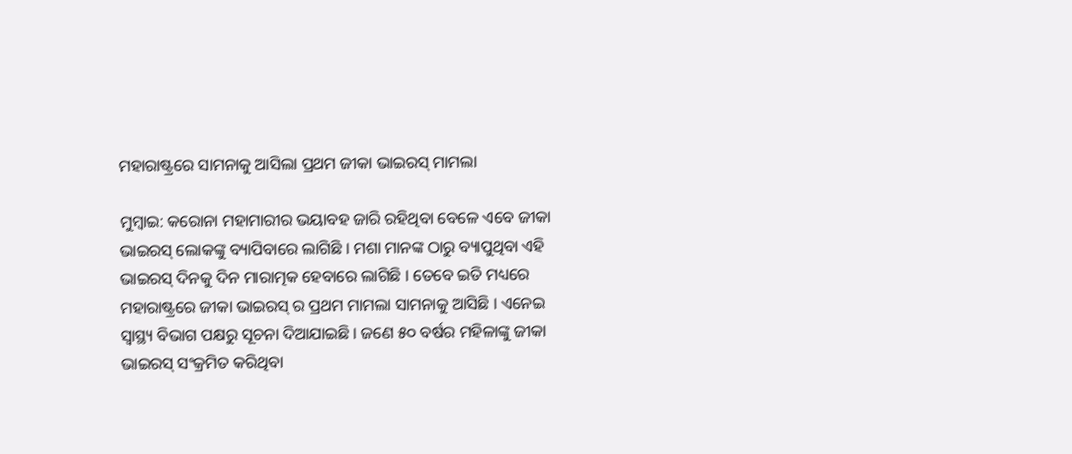ମହାରାଷ୍ଟ୍ରରେ ସାମନାକୁ ଆସିଲା ପ୍ରଥମ ଜୀକା ଭାଇରସ୍ ମାମଲା

ମୁମ୍ବାଇ: କରୋନା ମହାମାରୀର ଭୟାବହ ଜାରି ରହିଥିବା ବେଳେ ଏବେ ଜୀକା ଭାଇରସ୍ ଲୋକଙ୍କୁ ବ୍ୟାପିବାରେ ଲାଗିଛି । ମଶା ମାନଙ୍କ ଠାରୁ ବ୍ୟାପୁଥିବା ଏହି ଭାଇରସ୍ ଦିନକୁ ଦିନ ମାରାତ୍ମକ ହେବାରେ ଲାଗିଛି । ତେବେ ଇତି ମଧ୍ୟରେ ମହାରାଷ୍ଟ୍ରରେ ଜୀକା ଭାଇରସ୍ ର ପ୍ରଥମ ମାମଲା ସାମନାକୁ ଆସିଛି । ଏନେଇ ସ୍ୱାସ୍ଥ୍ୟ ବିଭାଗ ପକ୍ଷରୁ ସୂଚନା ଦିଆଯାଇଛି । ଜଣେ ୫୦ ବର୍ଷର ମହିଳାଙ୍କୁ ଜୀକା ଭାଇରସ୍ ସଂକ୍ରମିତ କରିଥିବା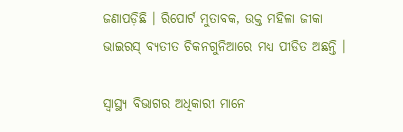ଜଣାପଡ଼ିଛି । ରିପୋର୍ଟ ମୁତାବକ, ଉକ୍ତ ମହିଳା ଜୀକା ଭାଇରସ୍ ବ୍ୟତୀତ ଚିକନଗୁନିଆରେ ମଧ୍ୟ ପୀଡିତ ଅଛନ୍ତି ।

ସ୍ୱାସ୍ଥ୍ୟ ବିଭାଗର ଅଧିକାରୀ ମାନେ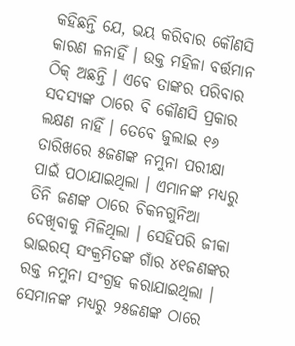କହିଛନ୍ତି ଯେ, ଭୟ କରିବାର କୌଣସି କାରଣ ଳନାହିଁ । ଉକ୍ତ ମହିଳା ବର୍ତ୍ତମାନ ଠିକ୍ ଅଛନ୍ତି । ଏବେ ତାଙ୍କର ପରିବାର ସଦସ୍ୟଙ୍କ ଠାରେ ବି କୌଣସି ପ୍ରକାର ଲକ୍ଷଣ ନାହିଁ । ତେବେ ଜୁଲାଇ ୧୬ ତାରିଖରେ ୫ଜଣଙ୍କ ନମୁନା ପରୀକ୍ଷା ପାଇଁ ପଠାଯାଇଥିଲା । ଏମାନଙ୍କ ମଧ୍ୟରୁ ତିନି ଜଣଙ୍କ ଠାରେ ଚିକନଗୁନିଆ ଦେଖିବାକୁ ମିଳିଥିଲା । ସେହିପରି ଜୀକା ଭାଇରସ୍ ସଂକ୍ରମିତଙ୍କ ଗାଁର ୪୧ଜଣଙ୍କର ରକ୍ତ ନମୁନା ସଂଗ୍ରହ କରାଯାଇଥିଲା । ସେମାନଙ୍କ ମଧ୍ୟରୁ ୨୫ଜଣଙ୍କ ଠାରେ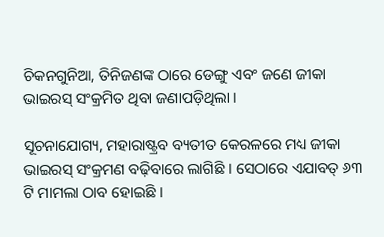ଚିକନଗୁନିଆ, ତିନିଜଣଙ୍କ ଠାରେ ଡେଙ୍ଗୁ ଏବଂ ଜଣେ ଜୀକା ଭାଇରସ୍ ସଂକ୍ରମିତ ଥିବା ଜଣାପଡ଼ିଥିଲା ।

ସୂଚନାଯୋଗ୍ୟ, ମହାରାଷ୍ଟ୍ରବ ବ୍ୟତୀତ କେରଳରେ ମଧ୍ୟ ଜୀକା ଭାଇରସ୍ ସଂକ୍ରମଣ ବଢ଼ିବାରେ ଲାଗିଛି । ସେଠାରେ ଏଯାବତ୍ ୬୩ ଟି ମାମଲା ଠାବ ହୋଇଛି ।